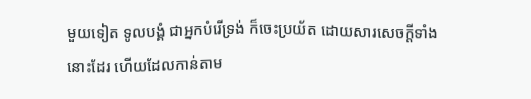មួយទៀត ទូលបង្គំ ជាអ្នកបំរើទ្រង់ ក៏ចេះប្រយ័ត ដោយសារសេចក្ដីទាំងនោះដែរ ហើយដែលកាន់តាម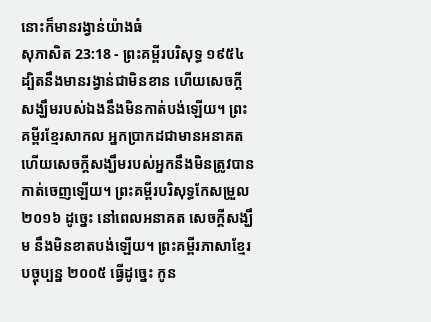នោះក៏មានរង្វាន់យ៉ាងធំ
សុភាសិត 23:18 - ព្រះគម្ពីរបរិសុទ្ធ ១៩៥៤ ដ្បិតនឹងមានរង្វាន់ជាមិនខាន ហើយសេចក្ដីសង្ឃឹមរបស់ឯងនឹងមិនកាត់បង់ឡើយ។ ព្រះគម្ពីរខ្មែរសាកល អ្នកប្រាកដជាមានអនាគត ហើយសេចក្ដីសង្ឃឹមរបស់អ្នកនឹងមិនត្រូវបានកាត់ចេញឡើយ។ ព្រះគម្ពីរបរិសុទ្ធកែសម្រួល ២០១៦ ដូច្នេះ នៅពេលអនាគត សេចក្ដីសង្ឃឹម នឹងមិនខាតបង់ឡើយ។ ព្រះគម្ពីរភាសាខ្មែរបច្ចុប្បន្ន ២០០៥ ធ្វើដូច្នេះ កូន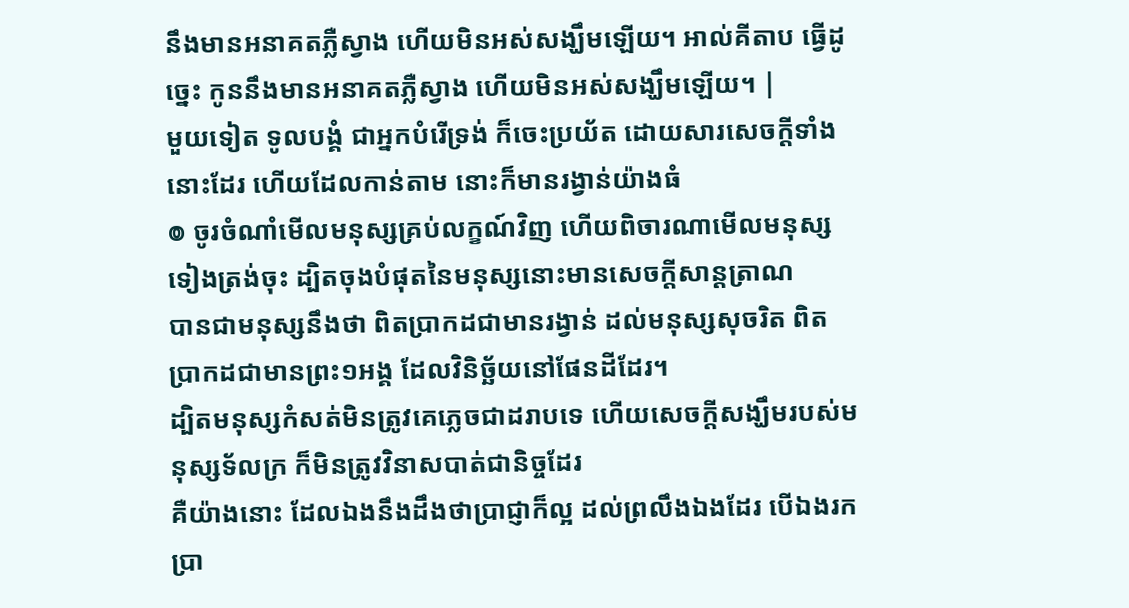នឹងមានអនាគតភ្លឺស្វាង ហើយមិនអស់សង្ឃឹមឡើយ។ អាល់គីតាប ធ្វើដូច្នេះ កូននឹងមានអនាគតភ្លឺស្វាង ហើយមិនអស់សង្ឃឹមឡើយ។ |
មួយទៀត ទូលបង្គំ ជាអ្នកបំរើទ្រង់ ក៏ចេះប្រយ័ត ដោយសារសេចក្ដីទាំងនោះដែរ ហើយដែលកាន់តាម នោះក៏មានរង្វាន់យ៉ាងធំ
៙ ចូរចំណាំមើលមនុស្សគ្រប់លក្ខណ៍វិញ ហើយពិចារណាមើលមនុស្សទៀងត្រង់ចុះ ដ្បិតចុងបំផុតនៃមនុស្សនោះមានសេចក្ដីសាន្តត្រាណ
បានជាមនុស្សនឹងថា ពិតប្រាកដជាមានរង្វាន់ ដល់មនុស្សសុចរិត ពិតប្រាកដជាមានព្រះ១អង្គ ដែលវិនិច្ឆ័យនៅផែនដីដែរ។
ដ្បិតមនុស្សកំសត់មិនត្រូវគេភ្លេចជាដរាបទេ ហើយសេចក្ដីសង្ឃឹមរបស់មនុស្សទ័លក្រ ក៏មិនត្រូវវិនាសបាត់ជានិច្ចដែរ
គឺយ៉ាងនោះ ដែលឯងនឹងដឹងថាប្រាជ្ញាក៏ល្អ ដល់ព្រលឹងឯងដែរ បើឯងរកប្រា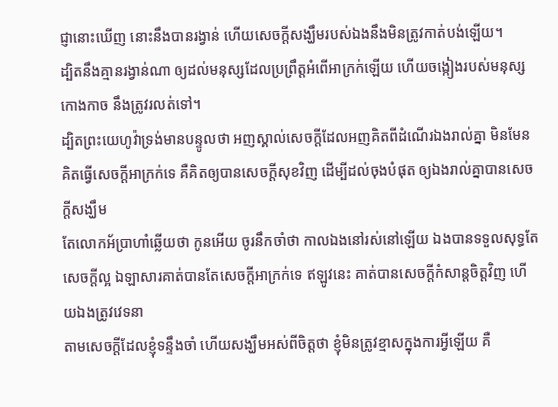ជ្ញានោះឃើញ នោះនឹងបានរង្វាន់ ហើយសេចក្ដីសង្ឃឹមរបស់ឯងនឹងមិនត្រូវកាត់បង់ឡើយ។
ដ្បិតនឹងគ្មានរង្វាន់ណា ឲ្យដល់មនុស្សដែលប្រព្រឹត្តអំពើអាក្រក់ឡើយ ហើយចង្កៀងរបស់មនុស្សកោងកាច នឹងត្រូវរលត់ទៅ។
ដ្បិតព្រះយេហូវ៉ាទ្រង់មានបន្ទូលថា អញស្គាល់សេចក្ដីដែលអញគិតពីដំណើរឯងរាល់គ្នា មិនមែនគិតធ្វើសេចក្ដីអាក្រក់ទេ គឺគិតឲ្យបានសេចក្ដីសុខវិញ ដើម្បីដល់ចុងបំផុត ឲ្យឯងរាល់គ្នាបានសេចក្ដីសង្ឃឹម
តែលោកអ័ប្រាហាំឆ្លើយថា កូនអើយ ចូរនឹកចាំថា កាលឯងនៅរស់នៅឡើយ ឯងបានទទួលសុទ្ធតែសេចក្ដីល្អ ឯឡាសារគាត់បានតែសេចក្ដីអាក្រក់ទេ ឥឡូវនេះ គាត់បានសេចក្ដីកំសាន្តចិត្តវិញ ហើយឯងត្រូវវេទនា
តាមសេចក្ដីដែលខ្ញុំទន្ទឹងចាំ ហើយសង្ឃឹមអស់ពីចិត្តថា ខ្ញុំមិនត្រូវខ្មាសក្នុងការអ្វីឡើយ គឺ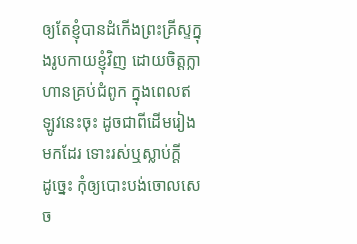ឲ្យតែខ្ញុំបានដំកើងព្រះគ្រីស្ទក្នុងរូបកាយខ្ញុំវិញ ដោយចិត្តក្លាហានគ្រប់ជំពូក ក្នុងពេលឥឡូវនេះចុះ ដូចជាពីដើមរៀងមកដែរ ទោះរស់ឬស្លាប់ក្តី
ដូច្នេះ កុំឲ្យបោះបង់ចោលសេច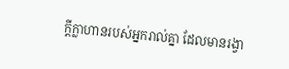ក្ដីក្លាហានរបស់អ្នករាល់គ្នា ដែលមានរង្វា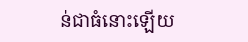ន់ជាធំនោះឡើយ